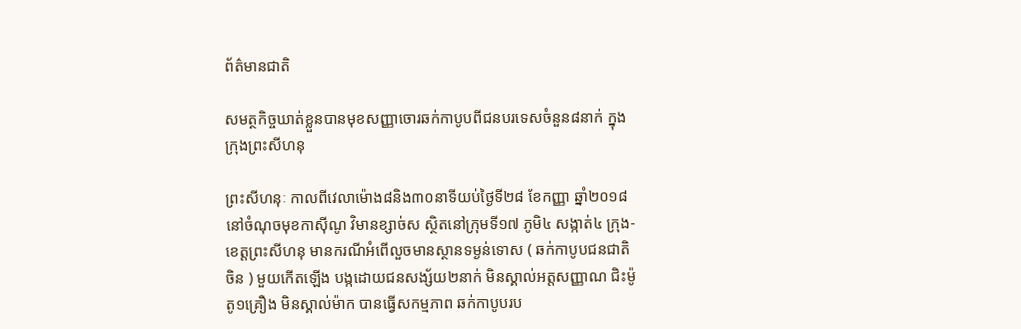ព័ត៌មានជាតិ

សមត្ថកិច្ចឃាត់ខ្លួនបានមុខសញ្ញាចោរឆក់កាបូបពីជនបរទេសចំនួន៨នាក់ ក្នុងក្រុងព្រះសីហនុ

ព្រះសីហនុៈ កាលពីវេលាម៉ោង៨និង៣០នាទីយប់ថ្ងៃទី២៨ ខែកញ្ញា ឆ្នាំ២០១៨ នៅចំណុចមុខកាស៊ីណូ វិមានខ្សាច់ស ស្ថិតនៅក្រុមទី១៧ ភូមិ៤ សង្កាត់៤ ក្រុង-ខេត្តព្រះសីហនុ មានករណីអំពើលួចមានស្ថានទម្ងន់ទោស ( ឆក់កាបូបជនជាតិចិន ) មួយកើតឡើង បង្កដោយជនសង្ស័យ២នាក់ មិនស្គាល់អត្តសញ្ញាណ ជិះម៉ូតូ១គ្រឿង មិនស្គាល់ម៉ាក បានធ្វើសកម្មភាព ឆក់កាបូបរប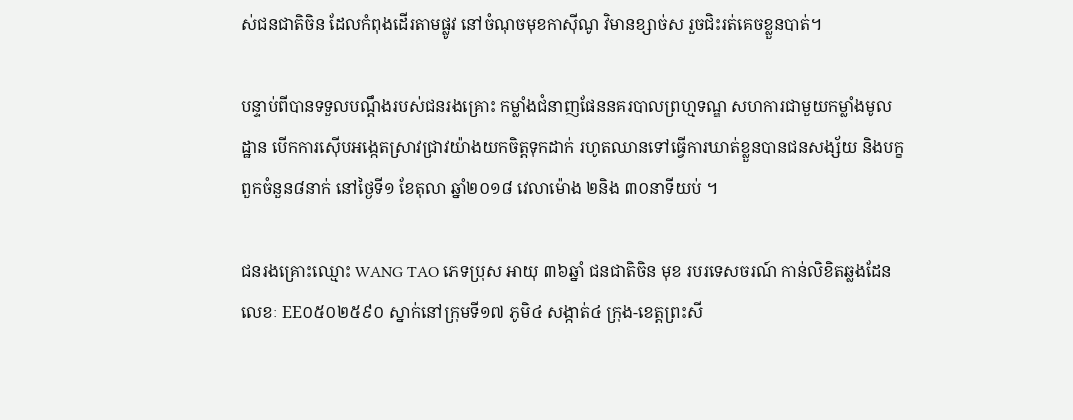ស់ជនជាតិចិន ដែលកំពុងដើរតាមផ្លូវ នៅចំណុចមុខកាស៊ីណូ វិមានខ្សាច់ស រួចជិះរត់គេចខ្លួនបាត់។

បន្ទាប់ពីបានទទួលបណ្តឹងរបស់ជនរងគ្រោះ កម្លាំងជំនាញផែននគរបាលព្រហ្មទណ្ឌ សហការជាមួយកម្លាំងមូលដ្ឋាន បើកការស៊ើបអង្កេតស្រាវជ្រាវយ៉ាងយកចិត្តទុកដាក់ រហូតឈានទៅធ្វើការឃាត់ខ្លួនបានជនសង្ស័យ និងបក្ខពួកចំនួន៨នាក់ នៅថ្ងៃទី១ ខែតុលា ឆ្នាំ២០១៨ វេលាម៉ោង ២និង ៣០នាទីយប់ ។

ជនរងគ្រោះឈ្មោះ WANG TAO ភេទប្រុស អាយុ ៣៦ឆ្នាំ ជនជាតិចិន មុខ របរទេសចរណ៍ កាន់លិខិតឆ្លងដែនលេខៈ EE០៥០២៥៩០ ស្នាក់នៅក្រុមទី១៧ ភូមិ៤ សង្កាត់៤ ក្រុង-ខេត្តព្រះសី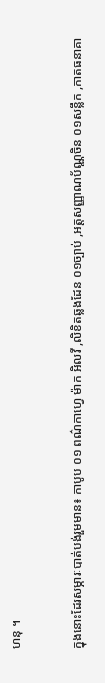ហនុ ។

ក្នុងនោះដែរសម្ភារៈបាត់បង់រួមមាន៖ កាបូប ០១ ពណ៌កាហ្វេ ម៉ាក អិលវី ,លិខិតឆ្លងដែន ០១ច្បាប់ ,អត្តសញ្ញាណប័ណ្ណចិន ០១សន្លឹក ,កាតធនាគា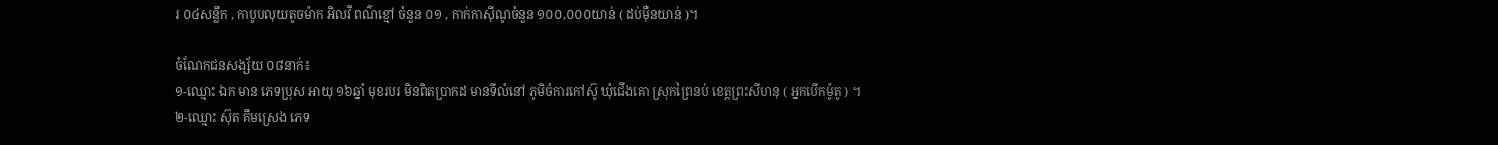រ ០៤សន្លឹក , កាបូបលុយតូចម៉ាក អិលវី ពណ៌ខ្មៅ ចំនួន ០១ , កាក់កាស៊ីណូចំនួន ១០០,០០០យាន់ ( ដប់ម៉ឺនយាន់ )។

ចំណែកជនសង្ស័យ ០៨នាក់៖
១-ឈ្មោះ ឯក មាន ភេទប្រុស អាយុ ១៦ឆ្នាំ មុខរបរ មិនពិតប្រាកដ មានទីលំនៅ ភូមិចំការកៅស៊ូ ឃុំជើងគោ ស្រុកព្រៃនប់ ខេត្តព្រះសីហនុ ( អ្នកបើកម៉ូតូ ) ។
២-ឈ្មោះ ស៊ុត គឹមស្រេង ភេទ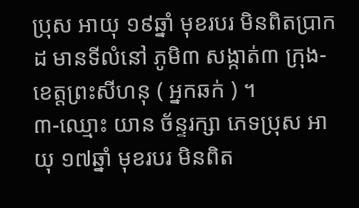ប្រុស អាយុ ១៩ឆ្នាំ មុខរបរ មិនពិតប្រាកដ មានទីលំនៅ ភូមិ៣ សង្កាត់៣ ក្រុង-ខេត្តព្រះសីហនុ ( អ្នកឆក់ ) ។
៣-ឈ្មោះ យាន ច័ន្ទរក្សា ភេទប្រុស អាយុ ១៧ឆ្នាំ មុខរបរ មិនពិត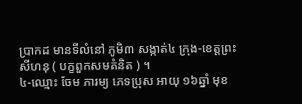ប្រាកដ មានទីលំនៅ ភូមិ៣ សង្កាត់៤ ក្រុង-ខេត្តព្រះសីហនុ ( បក្ខពួកសមគំនិត ) ។
៤-ឈ្មោះ ចែម ភារម្យ ភេទប្រុស អាយុ ១៦ឆ្នាំ មុខ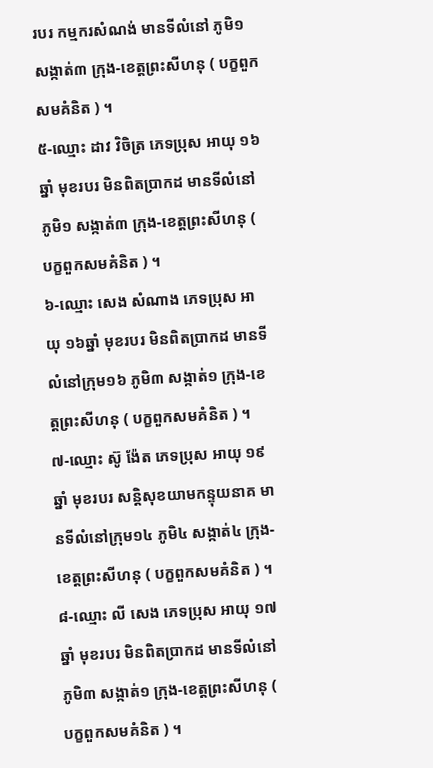របរ កម្មករសំណង់ មានទីលំនៅ ភូមិ១ សង្កាត់៣ ក្រុង-ខេត្តព្រះសីហនុ ( បក្ខពួកសមគំនិត ) ។
៥-ឈ្មោះ ដាវ វិចិត្រ ភេទប្រុស អាយុ ១៦ឆ្នាំ មុខរបរ មិនពិតប្រាកដ មានទីលំនៅ ភូមិ១ សង្កាត់៣ ក្រុង-ខេត្តព្រះសីហនុ ( បក្ខពួកសមគំនិត ) ។
៦-ឈ្មោះ សេង សំណាង ភេទប្រុស អាយុ ១៦ឆ្នាំ មុខរបរ មិនពិតប្រាកដ មានទីលំនៅក្រុម១៦ ភូមិ៣ សង្កាត់១ ក្រុង-ខេត្តព្រះសីហនុ ( បក្ខពួកសមគំនិត ) ។
៧-ឈ្មោះ ស៊ូ ង៉ែត ភេទប្រុស អាយុ ១៩ឆ្នាំ មុខរបរ សន្តិសុខយាមកន្ទុយនាគ មានទីលំនៅក្រុម១៤ ភូមិ៤ សង្កាត់៤ ក្រុង-ខេត្តព្រះសីហនុ ( បក្ខពួកសមគំនិត ) ។
៨-ឈ្មោះ លី សេង ភេទប្រុស អាយុ ១៧ឆ្នាំ មុខរបរ មិនពិតប្រាកដ មានទីលំនៅ ភូមិ៣ សង្កាត់១ ក្រុង-ខេត្តព្រះសីហនុ ( បក្ខពួកសមគំនិត ) ។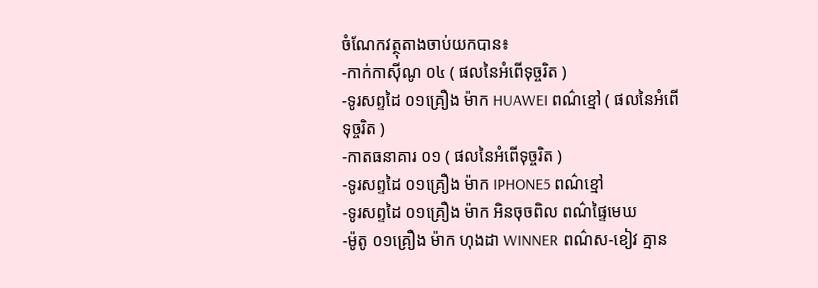ចំណែកវត្ថុតាងចាប់យកបាន៖
-កាក់កាស៊ីណូ ០៤ ( ផលនៃអំពើទុច្ចរិត )
-ទូរសព្ទដៃ ០១គ្រឿង ម៉ាក HUAWEI ពណ៌ខ្មៅ ( ផលនៃអំពើទុច្ចរិត )
-កាតធនាគារ ០១ ( ផលនៃអំពើទុច្ចរិត )
-ទូរសព្ទដៃ ០១គ្រឿង ម៉ាក IPHONE5 ពណ៌ខ្មៅ
-ទូរសព្ទដៃ ០១គ្រឿង ម៉ាក អិនចុចពិល ពណ៌ផ្ទៃមេឃ
-ម៉ូតូ ០១គ្រឿង ម៉ាក ហុងដា WINNER ពណ៌ស-ខៀវ គ្មាន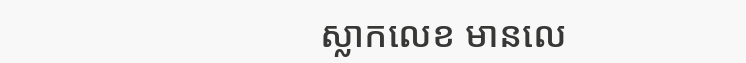ស្លាកលេខ មានលេ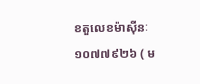ខតួលេខម៉ាស៊ីនៈ ១០៧៧៩២៦ ( ម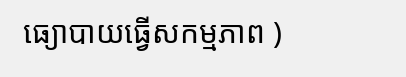ធ្យោបាយធ្វើសកម្មភាព )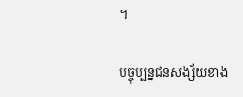។

បច្ចុប្បន្នជនសង្ស័យខាង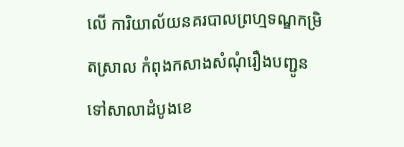លើ ការិយាល័យនគរបាលព្រហ្មទណ្ឌកម្រិតស្រាល កំពុងកសាងសំណុំរឿងបញ្ជូនទៅសាលាដំបូងខេ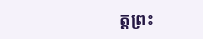ត្តព្រះ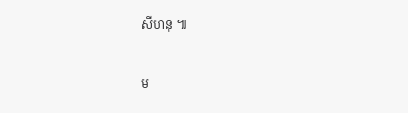សីហនុ ៕

ម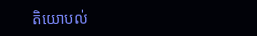តិយោបល់